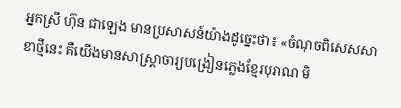អ្នកស្រី ហ៊ុន ជាឡេង មានប្រសាសន៍យ៉ាងដូច្នេះថា៖ «ចំណុចពិសេសសាខាថ្មីនេះ គឺយើងមានសាស្ដ្រាចារ្យបង្រៀនភ្លេងខ្មែរបុរាណ មិ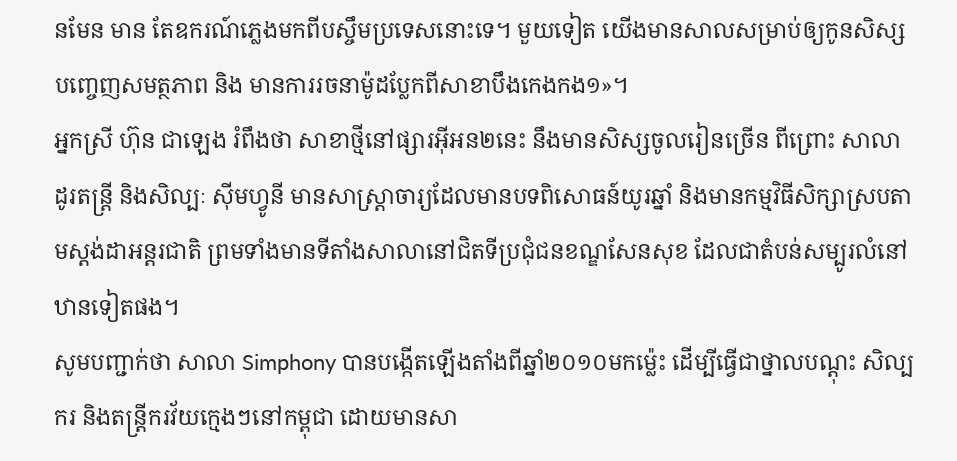នមែន មាន តែឧករណ៍ភ្លេងមកពីបស្ចឹមប្រទេសនោះទេ។ មួយទៀត យើងមានសាលសម្រាប់ឲ្យកូនសិស្សបញ្ចេញសមត្ថភាព និង មានការរចនាម៉ូដប្លែកពីសាខាបឹងកេងកង១»។
អ្នកស្រី ហ៊ុន ជាឡេង រំពឹងថា សាខាថ្មីនៅផ្សារអ៊ីអន២នេះ នឹងមានសិស្សចូលរៀនច្រើន ពីព្រោះ សាលា ដូរតន្ដ្រី និងសិល្បៈ ស៊ីមហ្វូនី មានសាស្ដ្រាចារ្យដែលមានបទពិសោធន៍យូរឆ្នាំ និងមានកម្មវិធីសិក្សាស្របតាមស្ដង់ដាអន្ដរជាតិ ព្រមទាំងមានទីតាំងសាលានៅជិតទីប្រជុំជនខណ្ឌសែនសុខ ដែលជាតំបន់សម្បូរលំនៅឋានទៀតផង។
សូមបញ្ជាក់ថា សាលា Simphony បានបង្កើតឡើងតាំងពីឆ្នាំ២០១០មកម៉្លេះ ដើម្បីធ្វើជាថ្នាលបណ្ដុះ សិល្បករ និងតន្ត្រីករវ័យក្មេងៗនៅកម្ពុជា ដោយមានសា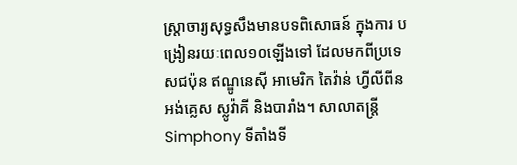ស្ដ្រាចារ្យសុទ្ធសឹងមានបទពិសោធន៍ ក្នុងការ បង្រៀនរយៈពេល១០ឡើងទៅ ដែលមកពីប្រទេសជប៉ុន ឥណ្ឌូនេស៊ី អាមេរិក តៃវ៉ាន់ ហ្វីលីពីន អង់គ្លេស ស្លូវ៉ាគី និងបារាំង។ សាលាតន្ត្រី Simphony ទីតាំងទី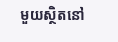មួយស្ថិតនៅ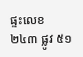ផ្ទះលេខ ២៤៣ ផ្លូវ ៥១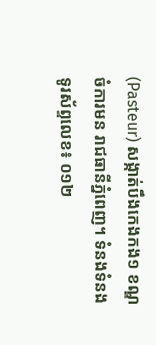(Pasteur) សង្កាត់បឹងកេងកង១ ខណ្ឌចំការមន រាជធានីភ្នំពេញ។ ទំនងទំនងទូរស័ព្ទលេខ៖ ០១២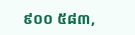៩០០ ៥៨៣,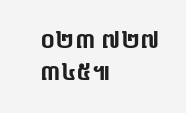០២៣ ៧២៧ ៣៤៥៕